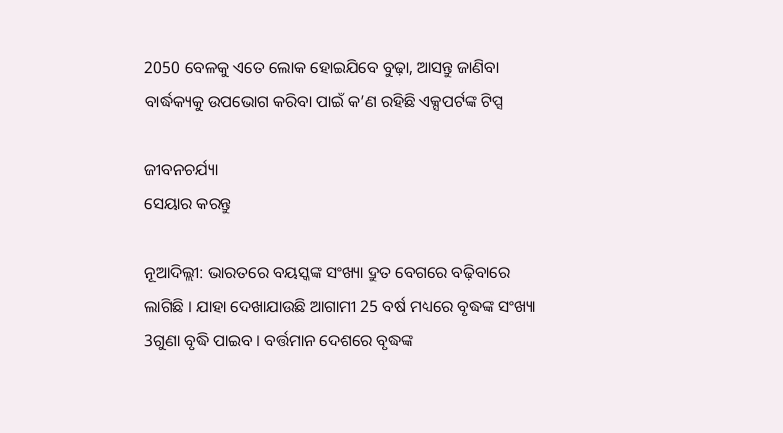2050 ବେଳକୁ ଏତେ ଲୋକ ହୋଇଯିବେ ବୁଢ଼ା, ଆସନ୍ତୁ ଜାଣିବା ବାର୍ଦ୍ଧକ୍ୟକୁ ଉପଭୋଗ କରିବା ପାଇଁ କ’ଣ ରହିଛି ଏକ୍ସପର୍ଟଙ୍କ ଟିପ୍ସ

ଜୀବନଚର୍ଯ୍ୟା
ସେୟାର କରନ୍ତୁ

ନୂଆଦିଲ୍ଲୀ: ଭାରତରେ ବୟସ୍କଙ୍କ ସଂଖ୍ୟା ଦ୍ରୁତ ବେଗରେ ବଢ଼ିବାରେ ଲାଗିଛି । ଯାହା ଦେଖାଯାଉଛି ଆଗାମୀ 25 ବର୍ଷ ମଧ୍ୟରେ ବୃଦ୍ଧଙ୍କ ସଂଖ୍ୟା 3ଗୁଣା ବୃଦ୍ଧି ପାଇବ । ବର୍ତ୍ତମାନ ଦେଶରେ ବୃଦ୍ଧଙ୍କ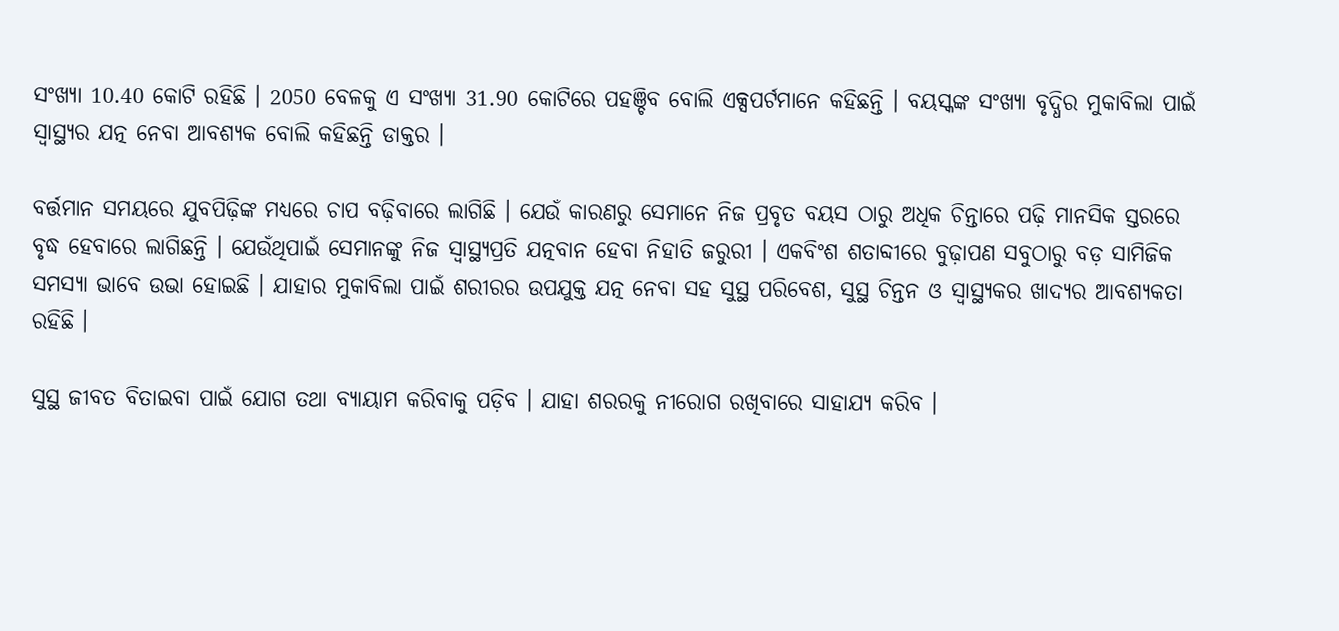ସଂଖ୍ୟା 10.40 କୋଟି ରହିଛି । 2050 ବେଳକୁ ଏ ସଂଖ୍ୟା 31.90 କୋଟିରେ ପହଞ୍ଚିବ ବୋଲି ଏକ୍ସପର୍ଟମାନେ କହିଛନ୍ତି । ବୟସ୍କଙ୍କ ସଂଖ୍ୟା ବୃଦ୍ଧିର ମୁକାବିଲା ପାଇଁ ସ୍ୱାସ୍ଥ୍ୟର ଯତ୍ନ ନେବା ଆବଶ୍ୟକ ବୋଲି କହିଛନ୍ତି ଡାକ୍ତର ।

ବର୍ତ୍ତମାନ ସମୟରେ ଯୁବପିଢ଼ିଙ୍କ ମଧ୍ୟରେ ଚାପ ବଢ଼ିବାରେ ଲାଗିଛି । ଯେଉଁ କାରଣରୁ ସେମାନେ ନିଜ ପ୍ରବୃତ ବୟସ ଠାରୁ ଅଧିକ ଚିନ୍ତାରେ ପଢ଼ି ମାନସିକ ସ୍ତରରେ ବୃଦ୍ଧ ହେବାରେ ଲାଗିଛନ୍ତି । ଯେଉଁଥିପାଇଁ ସେମାନଙ୍କୁ ନିଜ ସ୍ୱାସ୍ଥ୍ୟପ୍ରତି ଯତ୍ନବାନ ହେବା ନିହାତି ଜରୁରୀ । ଏକବିଂଶ ଶତାବ୍ଦୀରେ ବୁଢ଼ାପଣ ସବୁଠାରୁ ବଡ଼ ସାମିଜିକ ସମସ୍ୟା ଭାବେ ଉଭା ହୋଇଛି । ଯାହାର ମୁକାବିଲା ପାଇଁ ଶରୀରର ଉପଯୁକ୍ତ ଯତ୍ନ ନେବା ସହ ସୁସ୍ଥ ପରିବେଶ, ସୁସ୍ଥ ଚିନ୍ତନ ଓ ସ୍ୱାସ୍ଥ୍ୟକର ଖାଦ୍ୟର ଆବଶ୍ୟକତା ରହିଛି ।

ସୁସ୍ଥ ଜୀବତ ବିତାଇବା ପାଇଁ ଯୋଗ ତଥା ବ୍ୟାୟାମ କରିବାକୁ ପଡ଼ିବ । ଯାହା ଶରରକୁ ନୀରୋଗ ରଖିବାରେ ସାହାଯ୍ୟ କରିବ ।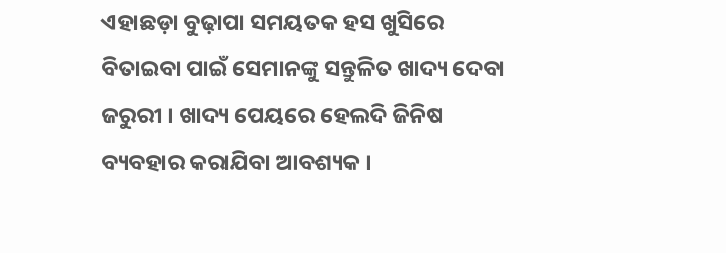ଏହାଛଡ଼ା ବୁଢ଼ାପା ସମୟତକ ହସ ଖୁସିରେ ବିତାଇବା ପାଇଁ ସେମାନଙ୍କୁ ସନ୍ତୁଳିତ ଖାଦ୍ୟ ଦେବା ଜରୁରୀ । ଖାଦ୍ୟ ପେୟରେ ହେଲଦି ଜିନିଷ ବ୍ୟବହାର କରାଯିବା ଆବଶ୍ୟକ ।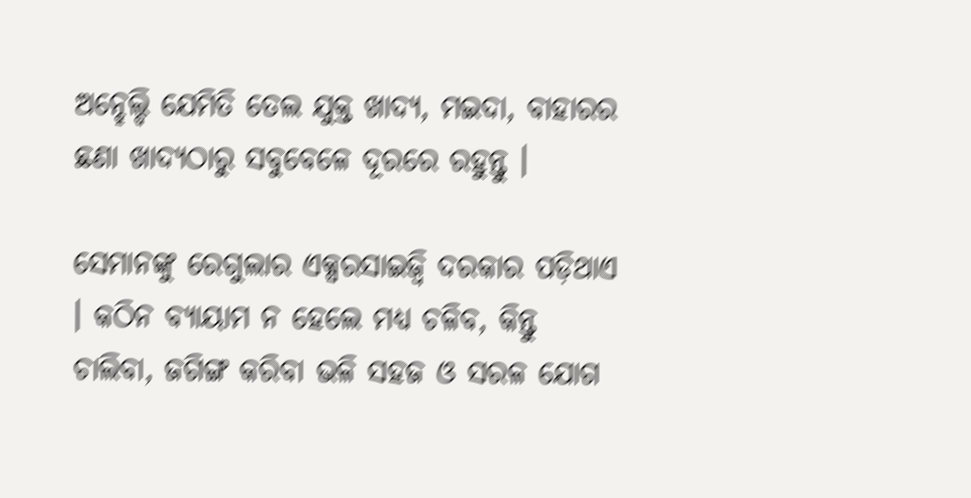ଅନ୍ହେଲ୍ଦି ଯେମିତି ତେଲ ଯୁକ୍ତ ଖାଦ୍ୟ, ମଇଦା, ବାହାରର ଛଣା ଖାଦ୍ୟଠାରୁ ସବୁବେଳେ ଦୂରରେ ରହୁନ୍ତୁ ।

ସେମାନଙ୍କୁ ରେଗୁଲାର ଏକ୍ସରସାଇଜ୍ବି ଦରକାର ପଡ଼ିଥାଏ । କଠିନ ବ୍ୟାୟାମ ନ ହେଲେ ମଧ୍ୟ ଚଳିବ, କିନ୍ତୁ ଚାଲିବା, ଜଗିଙ୍ଗ କରିବା ଭଳି ସହଜ ଓ ସରଳ ଯୋଗ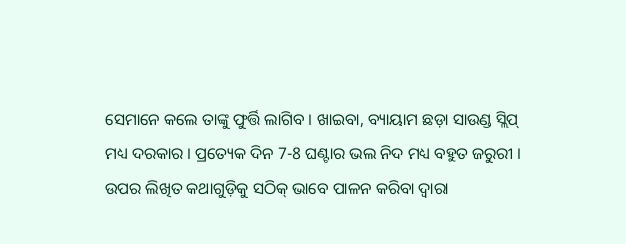ସେମାନେ କଲେ ତାଙ୍କୁ ଫୁର୍ତ୍ତି ଲାଗିବ । ଖାଇବା, ବ୍ୟାୟାମ ଛଡ଼ା ସାଉଣ୍ଡ ସ୍ଲିପ୍ ମଧ୍ୟ ଦରକାର । ପ୍ରତ୍ୟେକ ଦିନ 7-8 ଘଣ୍ଟାର ଭଲ ନିଦ ମଧ୍ୟ ବହୁତ ଜରୁରୀ । ଉପର ଲିଖିତ କଥାଗୁଡ଼ିକୁ ସଠିକ୍ ଭାବେ ପାଳନ କରିବା ଦ୍ୱାରା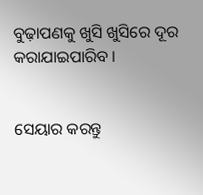ବୁଢ଼ାପଣକୁ ଖୁସି ଖୁସିରେ ଦୂର କରାଯାଇପାରିବ ।


ସେୟାର କରନ୍ତୁ